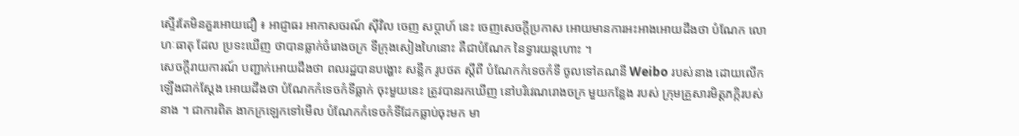ស្ទើរតែមិនគួរអោយជឿ ៖ អាជ្ញាធរ អាកាសចរណ៍ ស៊ីវិល ចេញ សប្តាហ៍ នេះ ចេញសេចក្តីប្រកាស អោយមានការអះអាងអោយដឹងថា បំណែក លោហៈធាតុ ដែល ប្រទះឃើញ ថាបានធ្លាក់ចំរោងចក្រ ទីក្រុងសៀងហៃនោះ គឺជាបំណែក នៃទ្វារយន្តហោះ ។
សេចក្តីរាយការណ៍ បញ្ជាក់អោយដឹងថា ពលរដ្ឋបានបង្ហោះ សន្លឹក រូបថត ស្តីពី បំណែកកំទេចកំទី ចូលទៅគណនី Weibo របស់នាង ដោយលើកឡើងជាក់ស្តែង អោយដឹងថា បំណែកកំទេចកំទីធ្លាក់ ចុះមួយនេះ ត្រូវបានរកឃើញ នៅបរិវេណរោងចក្រ មួយកន្លែង របស់ ក្រុមគ្រួសារមិត្តភក្កិរបស់នាង ។ ជាការពិត ងាកក្រឡេកទៅមើល បំណែកកំទេចកំទីដែកធ្លាប់ចុះមក មា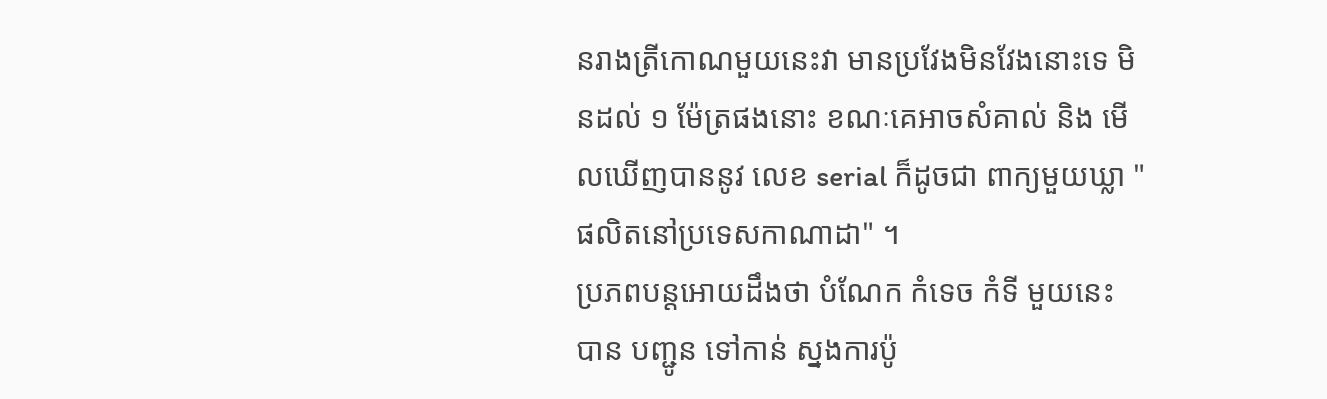នរាងត្រីកោណមួយនេះវា មានប្រវែងមិនវែងនោះទេ មិនដល់ ១ ម៉ែត្រផងនោះ ខណៈគេអាចសំគាល់ និង មើលឃើញបាននូវ លេខ serial ក៏ដូចជា ពាក្យមួយឃ្លា "ផលិតនៅប្រទេសកាណាដា" ។
ប្រភពបន្តអោយដឹងថា បំណែក កំទេច កំទី មួយនេះ បាន បញ្ជូន ទៅកាន់ ស្នងការប៉ូ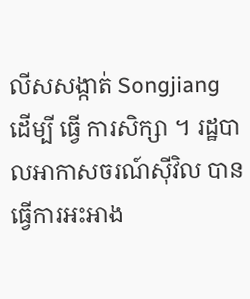លីសសង្កាត់ Songjiang ដើម្បី ធ្វើ ការសិក្សា ។ រដ្ឋបាលអាកាសចរណ៍ស៊ីវិល បានធ្វើការអះអាង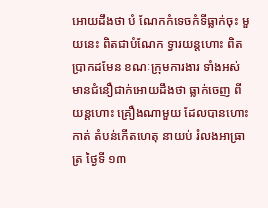អោយដឹងថា បំ ណែកកំទេចកំទីធ្លាក់ចុះ មួយនេះ ពិតជាបំណែក ទ្វារយន្តហោះ ពិតប្រាកដមែន ខណៈក្រុមការងារ ទាំងអស់មានជំនឿជាក់អោយដឹងថា ធ្លាក់ចេញ ពី យន្តហោះ គ្រឿងណាមួយ ដែលបានហោះកាត់ តំបន់កើតហេតុ នាយប់ រំលងអាធ្រាត្រ ថ្ងៃទី ១៣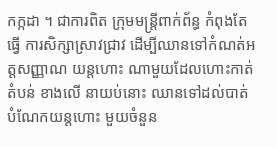កក្កដា ។ ជាការពិត ក្រុមមន្រ្តីពាក់ព័ន្ធ កំពុងតែធ្វើ ការសិក្សាស្រាវជ្រាវ ដើម្បីឈានទៅកំណត់អត្តសញ្ញាណ យន្តហោះ ណាមួយដែលហោះកាត់ តំបន់ ខាងលើ នាយប់នោះ ឈានទៅដល់បាត់បំណែកយន្តហោះ មួយចំនួន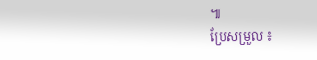៕
ប្រែសម្រួល ៖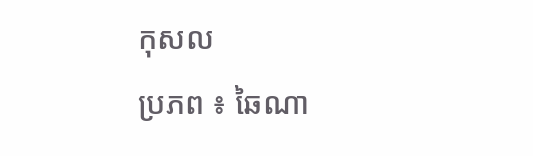កុសល
ប្រភព ៖ ឆៃណា